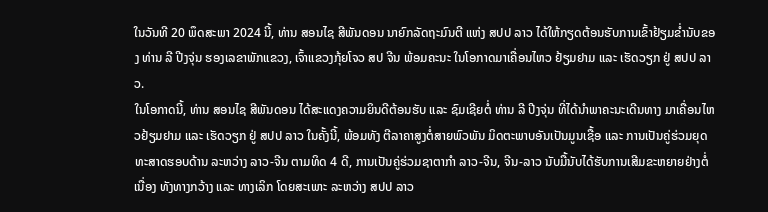ໃນວັນທີ 20 ພຶດສະພາ 2024 ນີ້, ທ່ານ ສອນໄຊ ສີພັນດອນ ນາຍົກລັດຖະມົນຕີ ແຫ່ງ ສປປ ລາວ ໄດ້ໃຫ້ກຽດຕ້ອນຮັບການເຂົ້າຢ້ຽມຂໍ່ານັບຂອງ ທ່ານ ລີ ປີງຈຸ່ນ ຮອງເລຂາພັກແຂວງ, ເຈົ້າແຂວງກຸ້ຍໂຈວ ສປ ຈີນ ພ້ອມຄະນະ ໃນໂອກາດມາເຄື່ອນໄຫວ ຢ້ຽມຢາມ ແລະ ເຮັດວຽກ ຢູ່ ສປປ ລາວ.
ໃນໂອກາດນີ້, ທ່ານ ສອນໄຊ ສີພັນດອນ ໄດ້ສະແດງຄວາມຍິນດີຕ້ອນຮັບ ແລະ ຊົມເຊີຍຕໍ່ ທ່ານ ລີ ປີງຈຸ່ນ ທີ່ໄດ້ນຳພາຄະນະເດີນທາງ ມາເຄື່ອນໄຫວຢ້ຽມຢາມ ແລະ ເຮັດວຽກ ຢູ່ ສປປ ລາວ ໃນຄັ້ງນີ້, ພ້ອມທັງ ຕີລາຄາສູງຕໍ່ສາຍພົວພັນ ມິດຕະພາບອັນເປັນມູນເຊື້ອ ແລະ ການເປັນຄູ່ຮ່ວມຍຸດທະສາດຮອບດ້ານ ລະຫວ່າງ ລາວ-ຈີນ ຕາມທິດ 4 ດີ, ການເປັນຄູ່ຮ່ວມຊາຕາກໍາ ລາວ-ຈີນ, ຈີນ-ລາວ ນັບມື້ນັບໄດ້ຮັບການເສີມຂະຫຍາຍຢ່າງຕໍ່ເນື່ອງ ທັງທາງກວ້າງ ແລະ ທາງເລິກ ໂດຍສະເພາະ ລະຫວ່າງ ສປປ ລາວ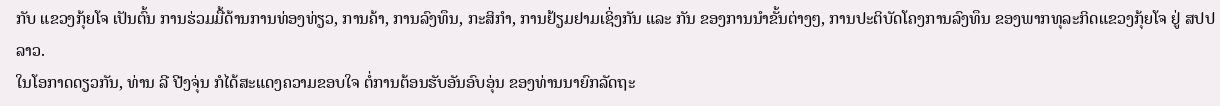ກັບ ແຂວງກຸ້ຍໂຈ ເປັນຕົ້ນ ການຮ່ວມມື້ດ້ານການທ່ອງທ່ຽວ, ການຄ້າ, ການລົງທຶນ, ກະສິກຳ, ການຢ້ຽມຢາມເຊິ່ງກັນ ແລະ ກັນ ຂອງການນຳຂັ້ນຕ່າງໆ, ການປະຕິບັດໂຄງການລົງທຶນ ຂອງພາກທຸລະກິດແຂວງກຸ້ຍໂຈ ຢູ່ ສປປ ລາວ.
ໃນໂອກາດດຽວກັນ, ທ່ານ ລີ ປີງຈຸ່ນ ກໍໄດ້ສະແດງຄວາມຂອບໃຈ ຕໍ່ການຕ້ອນຮັບອັນອົບອຸ່ນ ຂອງທ່ານນາຍົກລັດຖະ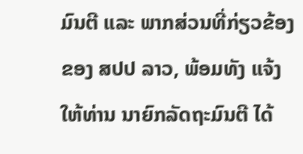ມົນຕີ ແລະ ພາກສ່ວນທີ່ກ່ຽວຂ້ອງ ຂອງ ສປປ ລາວ, ພ້ອມທັງ ແຈ້ງໃຫ້ທ່ານ ນາຍົກລັດຖະມົນຕີ ໄດ້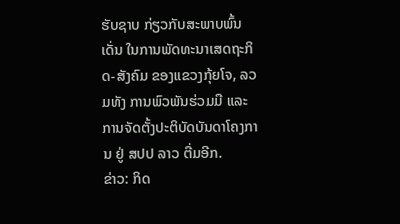ຮັບຊາບ ກ່ຽວກັບສະພາບພົ້ນເດັ່ນ ໃນການພັດທະນາເສດຖະກິດ-ສັງຄົມ ຂອງແຂວງກຸ້ຍໂຈ, ລວມທັງ ການພົວພັນຮ່ວມມື ແລະ ການຈັດຕັ້ງປະຕິບັດບັນດາໂຄງການ ຢູ່ ສປປ ລາວ ຕື່ມອີກ.
ຂ່າວ: ກິດ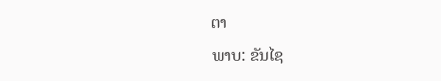ຕາ
ພາບ: ຂັນໄຊ